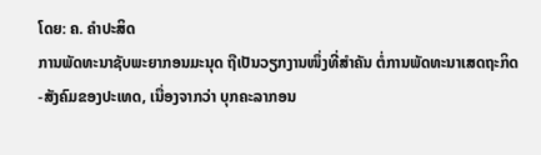ໂດຍ: ຄ. ຄຳປະສິດ
ການພັດທະນາຊັບພະຍາກອນມະນຸດ ຖືເປັນວຽກງານໜຶ່ງທີ່ສຳຄັນ ຕໍ່ການພັດທະນາເສດຖະກິດ-ສັງຄົມຂອງປະເທດ, ເນື່ອງຈາກວ່າ ບຸກຄະລາກອນ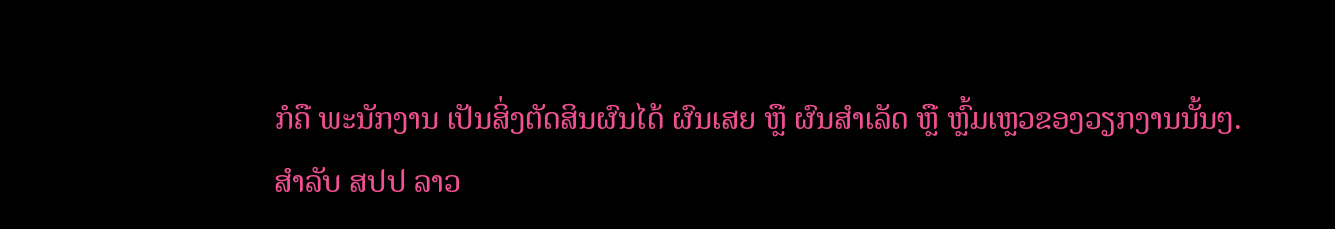ກໍຄື ພະນັກງານ ເປັນສິ່ງຕັດສິນຜົນໄດ້ ຜົນເສຍ ຫຼື ຜົນສຳເລັດ ຫຼື ຫຼົ້ມເຫຼວຂອງວຽກງານນັ້ນໆ.
ສຳລັບ ສປປ ລາວ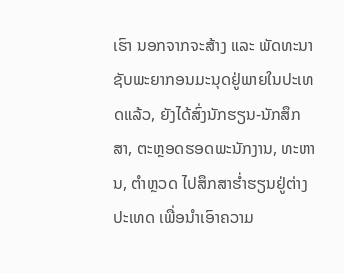ເຮົາ ນອກຈາກຈະສ້າງ ແລະ ພັດທະນາຊັບພະຍາກອນມະນຸດຢູ່ພາຍໃນປະເທດແລ້ວ, ຍັງໄດ້ສົ່ງນັກຮຽນ-ນັກສຶກສາ, ຕະຫຼອດຮອດພະນັກງານ, ທະຫານ, ຕຳຫຼວດ ໄປສຶກສາຮ່ຳຮຽນຢູ່ຕ່າງປະເທດ ເພື່ອນຳເອົາຄວາມ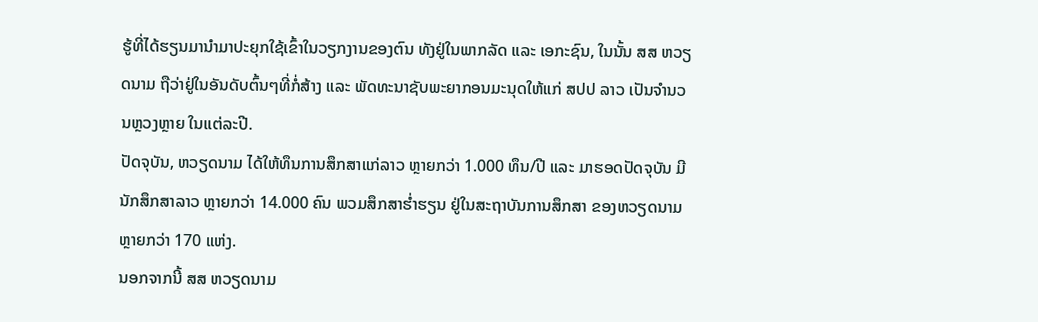ຮູ້ທີ່ໄດ້ຮຽນມານຳມາປະຍຸກໃຊ້ເຂົ້າໃນວຽກງານຂອງຕົນ ທັງຢູ່ໃນພາກລັດ ແລະ ເອກະຊົນ, ໃນນັ້ນ ສສ ຫວຽດນາມ ຖືວ່າຢູ່ໃນອັນດັບຕົ້ນໆທີ່ກໍ່ສ້າງ ແລະ ພັດທະນາຊັບພະຍາກອນມະນຸດໃຫ້ແກ່ ສປປ ລາວ ເປັນຈຳນວນຫຼວງຫຼາຍ ໃນແຕ່ລະປີ.
ປັດຈຸບັນ, ຫວຽດນາມ ໄດ້ໃຫ້ທຶນການສຶກສາແກ່ລາວ ຫຼາຍກວ່າ 1.000 ທຶນ/ປີ ແລະ ມາຮອດປັດຈຸບັນ ມີນັກສຶກສາລາວ ຫຼາຍກວ່າ 14.000 ຄົນ ພວມສຶກສາຮໍ່າຮຽນ ຢູ່ໃນສະຖາບັນການສຶກສາ ຂອງຫວຽດນາມ ຫຼາຍກວ່າ 170 ແຫ່ງ.
ນອກຈາກນີ້ ສສ ຫວຽດນາມ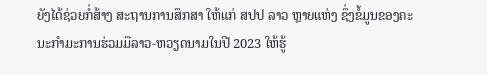ຍັງໄດ້ຊ່ວຍກໍ່ສ້າງ ສະຖານການສຶກສາ ໃຫ້ແກ່ ສປປ ລາວ ຫຼາຍແຫ່ງ ຊຶ່ງຂໍ້ມູນຂອງຄະນະກຳມະການຮ່ວມມືລາວ-ຫວຽດນາມໃນປີ 2023 ໃຫ້ຮູ້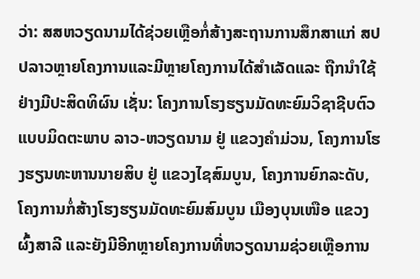ວ່າ: ສສຫວຽດນາມໄດ້ຊ່ວຍເຫຼືອກໍ່ສ້າງສະຖານການສຶກສາແກ່ ສປປລາວຫຼາຍໂຄງການແລະມີຫຼາຍໂຄງການໄດ້ສໍາເລັດແລະ ຖືກນໍາໃຊ້ຢ່າງມີປະສິດທິຜົນ ເຊັ່ນ: ໂຄງການໂຮງຮຽນມັດທະຍົມວິຊາຊີບຕົວແບບມິດຕະພາບ ລາວ-ຫວຽດນາມ ຢູ່ ແຂວງຄໍາມ່ວນ, ໂຄງການໂຮງຮຽນທະຫານນາຍສິບ ຢູ່ ແຂວງໄຊສົມບູນ, ໂຄງການຍົກລະດັບ, ໂຄງການກໍ່ສ້າງໂຮງຮຽນມັດທະຍົມສົມບູນ ເມືອງບຸນເໜືອ ແຂວງຜົ້ງສາລີ ແລະຍັງມີອີກຫຼາຍໂຄງການທີ່ຫວຽດນາມຊ່ວຍເຫຼືອການ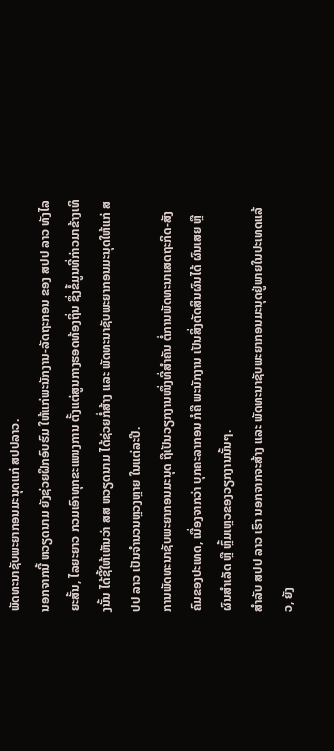ພັດທະນາຊັບພະຍາກອນມະນຸດແກ່ ສປປລາວ.
ນອກຈາກນີ້ ຫວຽດນາມ ຍັງຊ່ວຍຝຶກອົບຮົມ ໃຫ້ແກ່ພະນັກງານ-ລັດຖະກອນ ຂອງ ສປປ ລາວ ທັງໄລຍະສັ້ນ, ໄລຍະຍາວ ກວມເອົາທຸກຂະແໜງການ ຕັ້ງແຕ່ສູນກາງຮອດທ້ອງຖິ່ນ ຊຶ່ງຂໍ້ມູນທີ່ກ່າວມາຂ້າງເທິງນັ້ນ ໄດ້ຊີ້ໃຫ້ເຫັນວ່າ ສສ ຫວຽດນາມ ໄດ້ຊ່ວຍກໍ່ສ້າງ ແລະ ພັດທະນາຊັບພະຍາກອນມະນຸດໃຫ້ແກ່ ສປປ ລາວ ເປັນຈຳນວນຫຼວງຫຼາຍ ໃນແຕ່ລະປີ.
ການພັດທະນາຊັບພະຍາກອນມະນຸດ ຖືເປັນວຽກງານໜຶ່ງທີ່ສຳຄັນ ຕໍ່ການພັດທະນາເສດຖະກິດ-ສັງຄົມຂອງປະເທດ, ເນື່ອງຈາກວ່າ ບຸກຄະລາກອນ ກໍຄື ພະນັກງານ ເປັນສິ່ງຕັດສິນຜົນໄດ້ ຜົນເສຍ ຫຼື ຜົນສຳເລັດ ຫຼື ຫຼົ້ມເຫຼວຂອງວຽກງານນັ້ນໆ.
ສຳລັບ ສປປ ລາວ ເຮົາ ນອກຈາກຈະສ້າງ ແລະ ພັດທະນາຊັບພະຍາກອນມະນຸດຢູ່ພາຍໃນປະເທດແລ້ວ, ຍັງ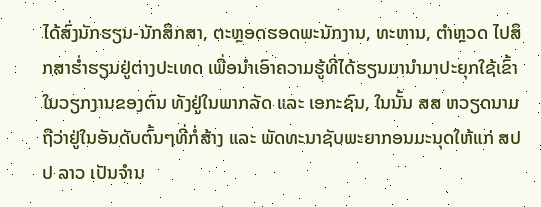ໄດ້ສົ່ງນັກຮຽນ-ນັກສຶກສາ, ຕະຫຼອດຮອດພະນັກງານ, ທະຫານ, ຕຳຫຼວດ ໄປສຶກສາຮ່ຳຮຽນຢູ່ຕ່າງປະເທດ ເພື່ອນຳເອົາຄວາມຮູ້ທີ່ໄດ້ຮຽນມານຳມາປະຍຸກໃຊ້ເຂົ້າໃນວຽກງານຂອງຕົນ ທັງຢູ່ໃນພາກລັດ ແລະ ເອກະຊົນ, ໃນນັ້ນ ສສ ຫວຽດນາມ ຖືວ່າຢູ່ໃນອັນດັບຕົ້ນໆທີ່ກໍ່ສ້າງ ແລະ ພັດທະນາຊັບພະຍາກອນມະນຸດໃຫ້ແກ່ ສປປ ລາວ ເປັນຈຳນ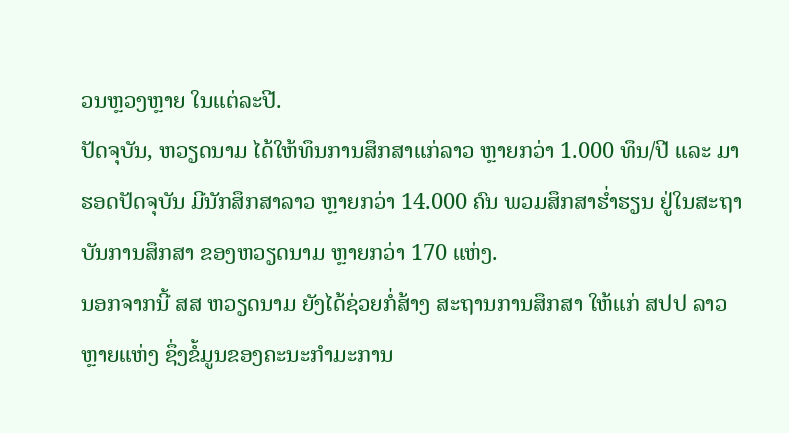ວນຫຼວງຫຼາຍ ໃນແຕ່ລະປີ.
ປັດຈຸບັນ, ຫວຽດນາມ ໄດ້ໃຫ້ທຶນການສຶກສາແກ່ລາວ ຫຼາຍກວ່າ 1.000 ທຶນ/ປີ ແລະ ມາຮອດປັດຈຸບັນ ມີນັກສຶກສາລາວ ຫຼາຍກວ່າ 14.000 ຄົນ ພວມສຶກສາຮໍ່າຮຽນ ຢູ່ໃນສະຖາບັນການສຶກສາ ຂອງຫວຽດນາມ ຫຼາຍກວ່າ 170 ແຫ່ງ.
ນອກຈາກນີ້ ສສ ຫວຽດນາມ ຍັງໄດ້ຊ່ວຍກໍ່ສ້າງ ສະຖານການສຶກສາ ໃຫ້ແກ່ ສປປ ລາວ ຫຼາຍແຫ່ງ ຊຶ່ງຂໍ້ມູນຂອງຄະນະກຳມະການ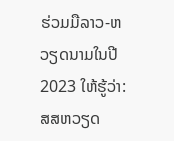ຮ່ວມມືລາວ-ຫວຽດນາມໃນປີ 2023 ໃຫ້ຮູ້ວ່າ: ສສຫວຽດ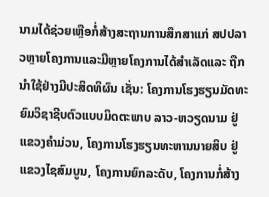ນາມໄດ້ຊ່ວຍເຫຼືອກໍ່ສ້າງສະຖານການສຶກສາແກ່ ສປປລາວຫຼາຍໂຄງການແລະມີຫຼາຍໂຄງການໄດ້ສໍາເລັດແລະ ຖືກນໍາໃຊ້ຢ່າງມີປະສິດທິຜົນ ເຊັ່ນ: ໂຄງການໂຮງຮຽນມັດທະຍົມວິຊາຊີບຕົວແບບມິດຕະພາບ ລາວ-ຫວຽດນາມ ຢູ່ ແຂວງຄໍາມ່ວນ, ໂຄງການໂຮງຮຽນທະຫານນາຍສິບ ຢູ່ ແຂວງໄຊສົມບູນ, ໂຄງການຍົກລະດັບ, ໂຄງການກໍ່ສ້າງ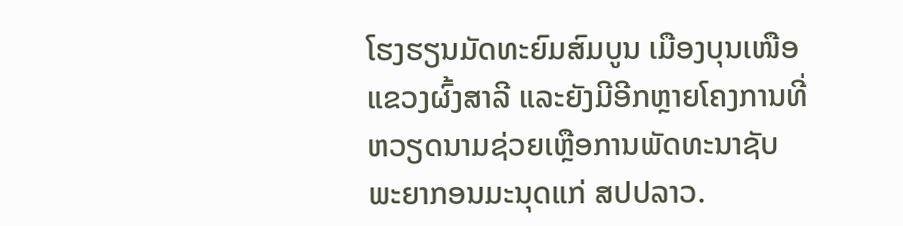ໂຮງຮຽນມັດທະຍົມສົມບູນ ເມືອງບຸນເໜືອ ແຂວງຜົ້ງສາລີ ແລະຍັງມີອີກຫຼາຍໂຄງການທີ່ຫວຽດນາມຊ່ວຍເຫຼືອການພັດທະນາຊັບພະຍາກອນມະນຸດແກ່ ສປປລາວ.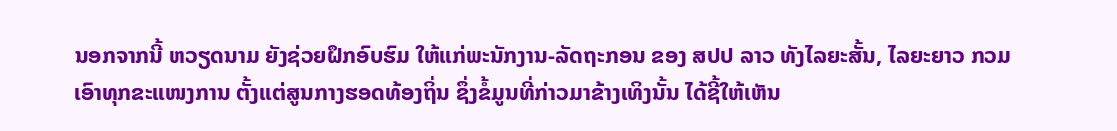ນອກຈາກນີ້ ຫວຽດນາມ ຍັງຊ່ວຍຝຶກອົບຮົມ ໃຫ້ແກ່ພະນັກງານ-ລັດຖະກອນ ຂອງ ສປປ ລາວ ທັງໄລຍະສັ້ນ, ໄລຍະຍາວ ກວມເອົາທຸກຂະແໜງການ ຕັ້ງແຕ່ສູນກາງຮອດທ້ອງຖິ່ນ ຊຶ່ງຂໍ້ມູນທີ່ກ່າວມາຂ້າງເທິງນັ້ນ ໄດ້ຊີ້ໃຫ້ເຫັນ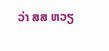ວ່າ ສສ ຫວຽ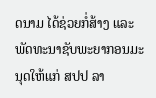ດນາມ ໄດ້ຊ່ວຍກໍ່ສ້າງ ແລະ ພັດທະນາຊັບພະຍາກອນມະນຸດໃຫ້ແກ່ ສປປ ລາ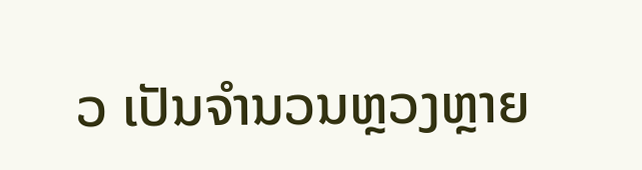ວ ເປັນຈຳນວນຫຼວງຫຼາຍ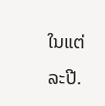ໃນແຕ່ລະປີ.